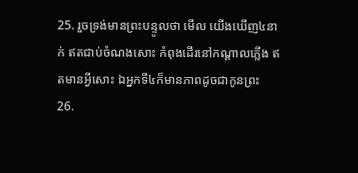25. រួចទ្រង់មានព្រះបន្ទូលថា មើល យើងឃើញ៤នាក់ ឥតជាប់ចំណងសោះ កំពុងដើរនៅកណ្តាលភ្លើង ឥតមានអ្វីសោះ ឯអ្នកទី៤ក៏មានភាពដូចជាកូនព្រះ
26.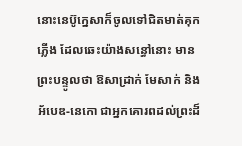នោះនេប៊ូក្នេសាក៏ចូលទៅជិតមាត់គុកភ្លើង ដែលឆេះយ៉ាងសន្ធៅនោះ មានព្រះបន្ទូលថា ឱសាដ្រាក់ មែសាក់ និងអ័បេឌ-នេកោ ជាអ្នកគោរពដល់ព្រះដ៏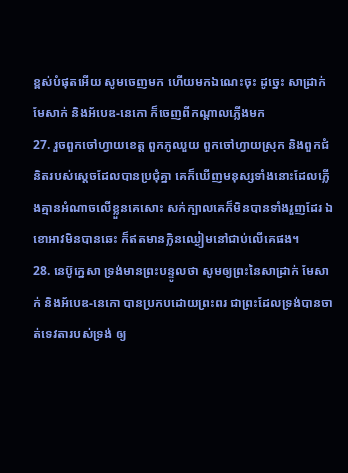ខ្ពស់បំផុតអើយ សូមចេញមក ហើយមកឯណេះចុះ ដូច្នេះ សាដ្រាក់ មែសាក់ និងអ័បេឌ-នេកោ ក៏ចេញពីកណ្តាលភ្លើងមក
27. រួចពួកចៅហ្វាយខេត្ត ពួកភូឈួយ ពួកចៅហ្វាយស្រុក និងពួកជំនិតរបស់ស្តេចដែលបានប្រជុំគ្នា គេក៏ឃើញមនុស្សទាំងនោះដែលភ្លើងគ្មានអំណាចលើខ្លួនគេសោះ សក់ក្បាលគេក៏មិនបានទាំងរួញដែរ ឯខោអាវមិនបានឆេះ ក៏ឥតមានក្លិនឈ្ងៀមនៅជាប់លើគេផង។
28. នេប៊ូក្នេសា ទ្រង់មានព្រះបន្ទូលថា សូមឲ្យព្រះនៃសាដ្រាក់ មែសាក់ និងអ័បេឌ-នេកោ បានប្រកបដោយព្រះពរ ជាព្រះដែលទ្រង់បានចាត់ទេវតារបស់ទ្រង់ ឲ្យ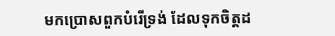មកប្រោសពួកបំរើទ្រង់ ដែលទុកចិត្តដ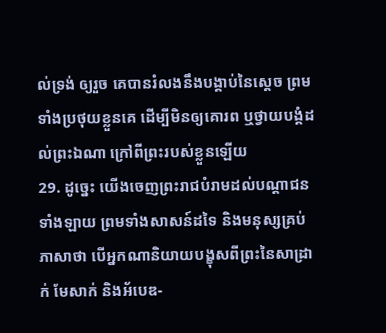ល់ទ្រង់ ឲ្យរួច គេបានរំលងនឹងបង្គាប់នៃស្តេច ព្រមទាំងប្រថុយខ្លួនគេ ដើម្បីមិនឲ្យគោរព ឬថ្វាយបង្គំដល់ព្រះឯណា ក្រៅពីព្រះរបស់ខ្លួនឡើយ
29. ដូច្នេះ យើងចេញព្រះរាជបំរាមដល់បណ្តាជនទាំងឡាយ ព្រមទាំងសាសន៍ដទៃ និងមនុស្សគ្រប់ភាសាថា បើអ្នកណានិយាយបង្ខុសពីព្រះនៃសាដ្រាក់ មែសាក់ និងអ័បេឌ-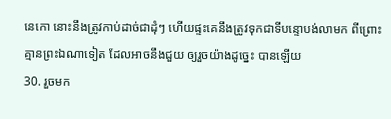នេកោ នោះនឹងត្រូវកាប់ដាច់ជាដុំៗ ហើយផ្ទះគេនឹងត្រូវទុកជាទីបន្ទោបង់លាមក ពីព្រោះគ្មានព្រះឯណាទៀត ដែលអាចនឹងជួយ ឲ្យរួចយ៉ាងដូច្នេះ បានឡើយ
30. រួចមក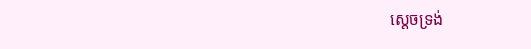ស្តេចទ្រង់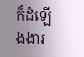ក៏ដំឡើងងារ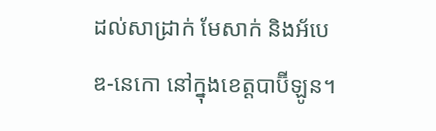ដល់សាដ្រាក់ មែសាក់ និងអ័បេឌ-នេកោ នៅក្នុងខេត្តបាប៊ីឡូន។